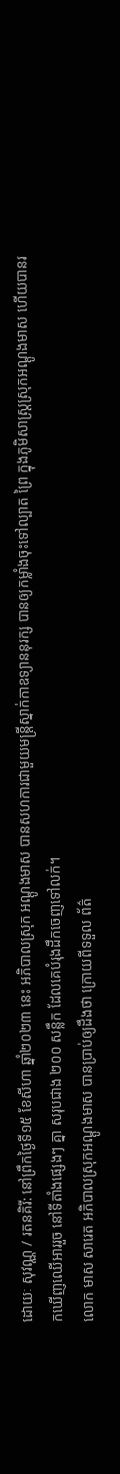ដោយៈ សុវណ្ណ / រតនគិរី: នៅព្រឹកថ្ងៃទី១៥ ខែសីហា ឆ្នាំ២០២៣ នេះ អភិបាលស្រុក អណ្ដូងមាស បានសហការជាមួយមន្រ្តីស្នាក់កាឧទ្យាននុរក្ស បានឲ្យកម្លាំងចុះទៅល្បាត ព្រៃ ក្នុងភូមិសាស្ត្រស្រុកអណ្ដូងមាស ហើយបានរកឃើញឈើអាររួច នៅទីតាំងផ្សេងៗ គ្នា សរុបជាង ២០០ សន្លឹក ដែលគេបំរុងដឹកចេញទៅលក់។
លោក មាស សារេត អភិបាលស្រុកអណ្ដូងមាស បានប្រាប់ឲ្យដឹងថា ក្រោយពីទទួល ព័ត៌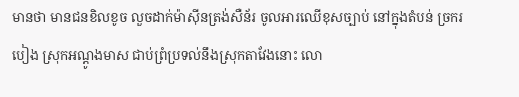មានថា មានជនខិលខូច លួចដាក់ម៉ាស៊ីនត្រង់សឺន័រ ចូលអារឈើខុសច្បាប់ នៅក្នុងតំបន់ ច្រករបៀង ស្រុកអណ្ដូងមាស ជាប់ព្រំប្រទល់នឹងស្រុកតាវែងនោះ លោ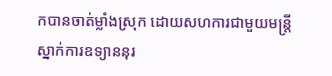កបានចាត់ម្លាំងស្រុក ដោយសហការជាមួយមន្ត្រីស្នាក់ការឧទ្យាននុរ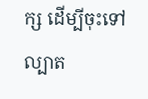ក្ស ដើម្បីចុះទៅល្បាត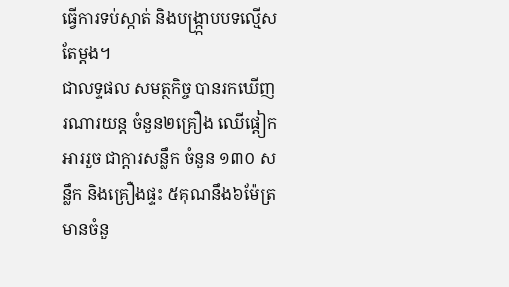ធ្វើការទប់ស្កាត់ និងបង្ក្រ្កាបបទល្មើសតែម្ដង។
ជាលទ្ទផល សមត្ថកិច្ច បានរកឃើញរណារយន្ដ ចំនួន២គ្រឿង ឈើផ្ដៀកអាររួច ជាក្ដារសន្លឹក ចំនួន ១៣០ សន្លឹក និងគ្រឿងផ្ទះ ៥គុណនឹង៦ម៉ែត្រ មានចំនួ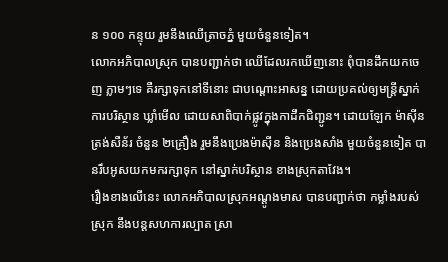ន ១០០ កន្ទុយ រួមនឹងឈើត្រាចភ្នំ មួយចំនួនទៀត។
លោកអភិបាលស្រុក បានបញ្ជាក់ថា ឈើដែលរកឃើញនោះ ពុំបានដឹកយកចេញ ភ្លាមៗទេ គឺរក្សាទុកនៅទីនោះ ជាបណ្ដោះអាសន្ន ដោយប្រគល់ឲ្យមន្ត្រីស្នាក់ការបរិស្ថាន ឃ្លាំមើល ដោយសាពិបាក់ផ្លូវក្នុងកាដឹកជិញ្ជូន។ ដោយឡែក ម៉ាស៊ីនត្រង់សឺន័រ ចំនួន ២គ្រឿង រួមនឹងប្រេងម៉ាស៊ីន និងប្រេងសាំង មួយចំនួនទៀត បានរឹបអូសយកមករក្សាទុក នៅស្នាក់បរិស្ថាន ខាងស្រុកតាវែង។
រឿងខាងលើនេះ លោកអភិបាលស្រុកអណ្ដូងមាស បានបញ្ជាក់ថា កម្លាំងរបស់ស្រុក នឹងបន្ដសហការល្បាត ស្រា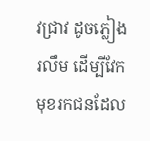វជ្រាវ ដូចភ្លៀងរលឹម ដើម្បីវែកមុខរកជនដែល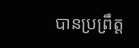បានប្រព្រឹត្ត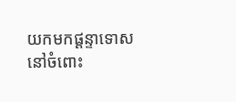យកមកផ្ដន្ទាទោស នៅចំពោះ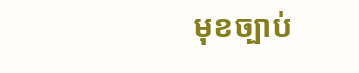មុខច្បាប់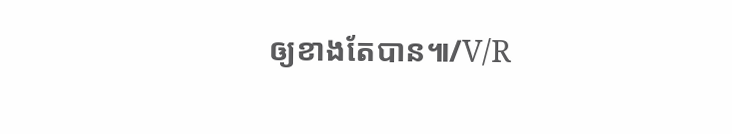ឲ្យខាងតែបាន៕/V/R